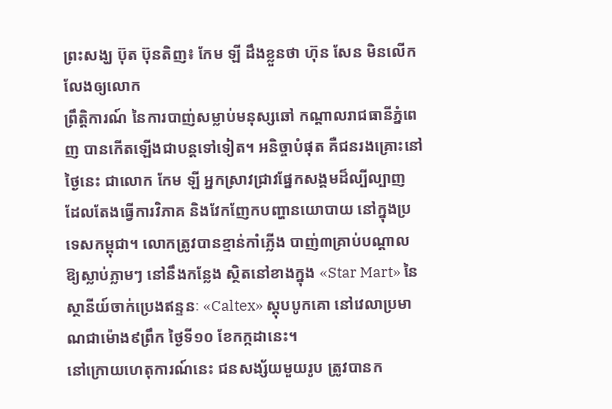ព្រះសង្ឃ ប៊ុត ប៊ុនតិញ៖ កែម ឡី ដឹងខ្លួនថា ហ៊ុន សែន មិនលើកលែងឲ្យលោក
ព្រឹត្តិការណ៍ នៃការបាញ់សម្លាប់មនុស្សឆៅ កណ្ដាលរាជធានីភ្នំពេញ បានកើតឡើងជាបន្តទៅទៀត។ អនិច្ចាបំផុត គឺជនរងគ្រោះនៅថ្ងៃនេះ ជាលោក កែម ឡី អ្នកស្រាវជ្រាវផ្នែកសង្គមដ៏ល្បីល្បាញ ដែលតែងធ្វើការវិភាគ និងវែកញែកបញ្ហានយោបាយ នៅក្នុងប្រទេសកម្ពុជា។ លោកត្រូវបានខ្មាន់កាំភ្លើង បាញ់៣គ្រាប់បណ្ដាលឱ្យស្លាប់ភ្លាមៗ នៅនឹងកន្លែង ស្ថិតនៅខាងក្នុង «Star Mart» នៃស្ថានីយ៍ចាក់ប្រេងឥន្ទនៈ «Caltex» ស្តុបបូកគោ នៅវេលាប្រមាណជាម៉ោង៩ព្រឹក ថ្ងៃទី១០ ខែកក្កដានេះ។
នៅក្រោយហេតុការណ៍នេះ ជនសង្ស័យមួយរូប ត្រូវបានក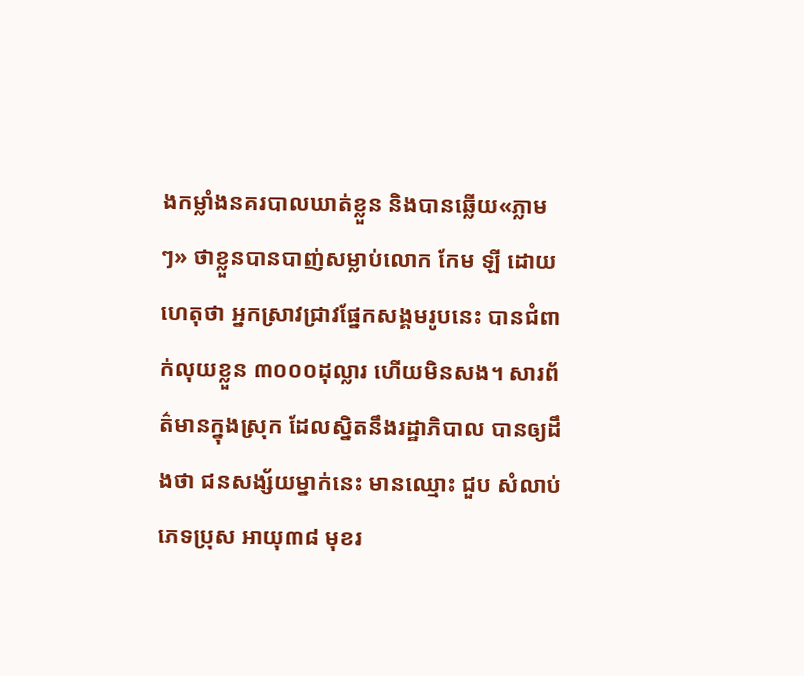ងកម្លាំងនគរបាលឃាត់ខ្លួន និងបានឆ្លើយ«ភ្លាមៗ» ថាខ្លួនបានបាញ់សម្លាប់លោក កែម ឡី ដោយហេតុថា អ្នកស្រាវជ្រាវផ្នែកសង្គមរូបនេះ បានជំពាក់លុយខ្លួន ៣០០០ដុល្លារ ហើយមិនសង។ សារព័ត៌មានក្នុងស្រុក ដែលស្និតនឹងរដ្ឋាភិបាល បានឲ្យដឹងថា ជនសង្ស័យម្នាក់នេះ មានឈ្មោះ ជួប សំលាប់ ភេទប្រុស អាយុ៣៨ មុខរ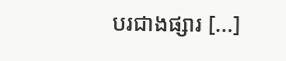បរជាងផ្សារ [...]